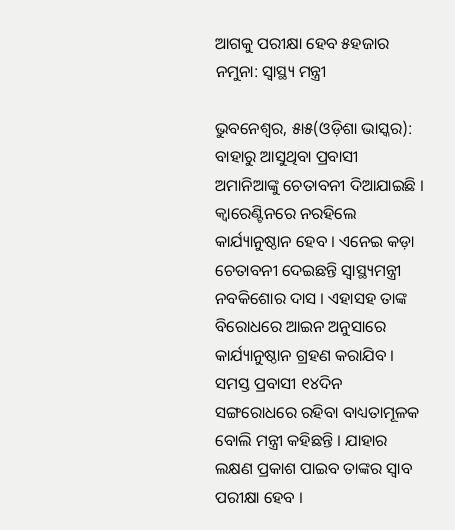ଆଗକୁ ପରୀକ୍ଷା ହେବ ୫ହଜାର ନମୁନା: ସ୍ୱାସ୍ଥ୍ୟ ମନ୍ତ୍ରୀ

ଭୁବନେଶ୍ୱର, ୫ା୫(ଓଡ଼ିଶା ଭାସ୍କର): ବାହାରୁ ଆସୁଥିବା ପ୍ରବାସୀ ଅମାନିଆଙ୍କୁ ଚେତାବନୀ ଦିଆଯାଇଛି । କ୍ୱାରେଣ୍ଟିନରେ ନରହିଲେ କାର୍ଯ୍ୟାନୁଷ୍ଠାନ ହେବ । ଏନେଇ କଡ଼ା ଚେତାବନୀ ଦେଇଛନ୍ତି ସ୍ୱାସ୍ଥ୍ୟମନ୍ତ୍ରୀ ନବକିଶୋର ଦାସ । ଏହାସହ ତାଙ୍କ ବିରୋଧରେ ଆଇନ ଅନୁସାରେ କାର୍ଯ୍ୟାନୁଷ୍ଠାନ ଗ୍ରହଣ କରାଯିବ । ସମସ୍ତ ପ୍ରବାସୀ ୧୪ଦିନ ସଙ୍ଗରୋଧରେ ରହିବା ବାଧ୍ୟତାମୂଳକ ବୋଲି ମନ୍ତ୍ରୀ କହିଛନ୍ତି । ଯାହାର ଲକ୍ଷଣ ପ୍ରକାଶ ପାଇବ ତାଙ୍କର ସ୍ୱାବ ପରୀକ୍ଷା ହେବ ।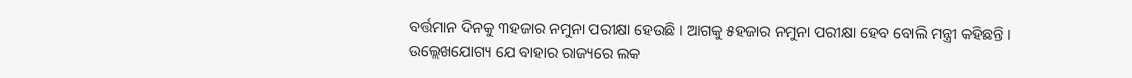ବର୍ତ୍ତମାନ ଦିନକୁ ୩ହଜାର ନମୁନା ପରୀକ୍ଷା ହେଉଛି । ଆଗକୁ ୫ହଜାର ନମୁନା ପରୀକ୍ଷା ହେବ ବୋଲି ମନ୍ତ୍ରୀ କହିଛନ୍ତି । ଉଲ୍ଲେଖଯୋଗ୍ୟ ଯେ ବାହାର ରାଜ୍ୟରେ ଲକ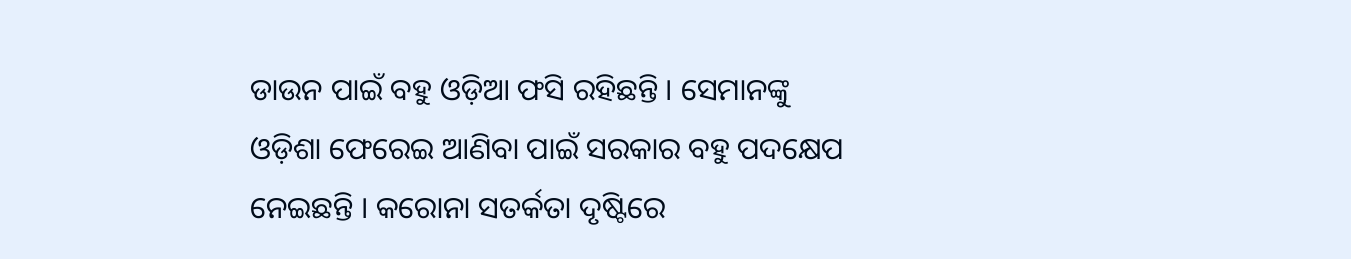ଡାଉନ ପାଇଁ ବହୁ ଓଡ଼ିଆ ଫସି ରହିଛନ୍ତି । ସେମାନଙ୍କୁ ଓଡ଼ିଶା ଫେରେଇ ଆଣିବା ପାଇଁ ସରକାର ବହୁ ପଦକ୍ଷେପ ନେଇଛନ୍ତି । କରୋନା ସତର୍କତା ଦୃଷ୍ଟିରେ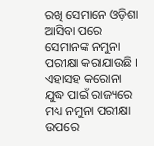ରଖି ସେମାନେ ଓଡ଼ିଶା ଆସିବା ପରେ ସେମାନଙ୍କ ନମୁନା ପରୀକ୍ଷା କରାଯାଉଛି । ଏହାସହ କରୋନା ଯୁଦ୍ଧ ପାଇଁ ରାଜ୍ୟରେ ମଧ୍ୟ ନମୁନା ପରୀକ୍ଷା ଉପରେ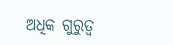ଅଧିକ ଗୁରୁତ୍ୱ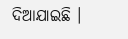ଦିଆଯାଇଛି ।